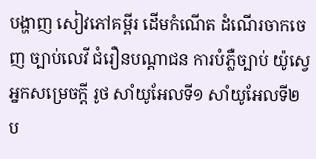បង្ហាញ សៀវភៅគម្ពីរ ដើមកំណើត ដំណើរចាកចេញ ច្បាប់លេវី ជំរឿនបណ្ដាជន ការបំភ្លឺច្បាប់ យ៉ូស្វេ អ្នកសម្រេចក្ដី រូថ សាំយូអែលទី១ សាំយូអែលទី២ ប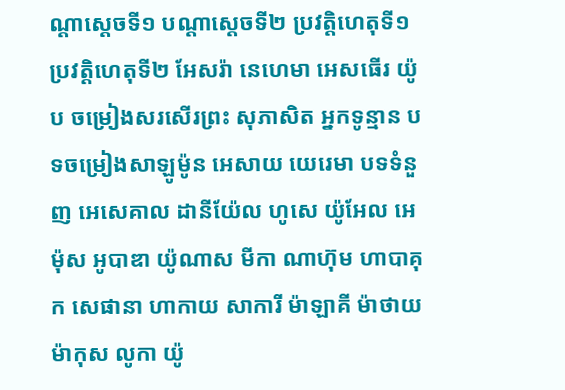ណ្ដាស្ដេចទី១ បណ្ដាស្ដេចទី២ ប្រវត្តិហេតុទី១ ប្រវត្តិហេតុទី២ អែសរ៉ា នេហេមា អេសធើរ យ៉ូប ចម្រៀងសរសើរព្រះ សុភាសិត អ្នកទូន្មាន បទចម្រៀងសាឡូម៉ូន អេសាយ យេរេមា បទទំនួញ អេសេគាល ដានីយ៉ែល ហូសេ យ៉ូអែល អេម៉ុស អូបាឌា យ៉ូណាស មីកា ណាហ៊ុម ហាបាគុក សេផានា ហាកាយ សាការី ម៉ាឡាគី ម៉ាថាយ ម៉ាកុស លូកា យ៉ូ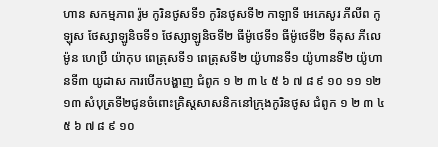ហាន សកម្មភាព រ៉ូម កូរិនថូសទី១ កូរិនថូសទី២ កាឡាទី អេភេសូរ ភីលីព កូឡុស ថែស្សាឡូនិចទី១ ថែស្សាឡូនិចទី២ ធីម៉ូថេទី១ ធីម៉ូថេទី២ ទីតុស ភីលេម៉ូន ហេប្រឺ យ៉ាកុប ពេត្រុសទី១ ពេត្រុសទី២ យ៉ូហានទី១ យ៉ូហានទី២ យ៉ូហានទី៣ យូដាស ការបើកបង្ហាញ ជំពូក ១ ២ ៣ ៤ ៥ ៦ ៧ ៨ ៩ ១០ ១១ ១២ ១៣ សំបុត្រទី២ជូនចំពោះគ្រិស្តសាសនិកនៅក្រុងកូរិនថូស ជំពូក ១ ២ ៣ ៤ ៥ ៦ ៧ ៨ ៩ ១០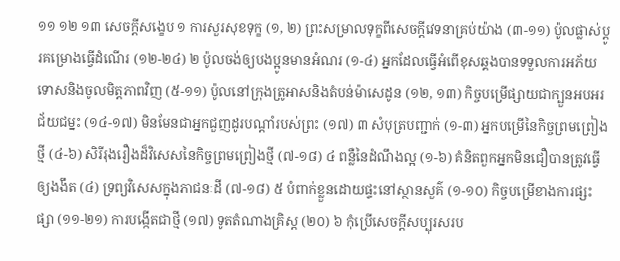១១ ១២ ១៣ សេចក្ដីសង្ខេប ១ ការសួរសុខទុក្ខ (១, ២) ព្រះសម្រាលទុក្ខពីសេចក្ដីវេទនាគ្រប់យ៉ាង (៣-១១) ប៉ូលផ្លាស់ប្ដូរគម្រោងធ្វើដំណើរ (១២-២៤) ២ ប៉ូលចង់ឲ្យបងប្អូនមានអំណរ (១-៤) អ្នកដែលធ្វើអំពើខុសឆ្គងបានទទួលការអភ័យទោសនិងចូលមិត្តភាពវិញ (៥-១១) ប៉ូលនៅក្រុងត្រូអាសនិងតំបន់ម៉ាសេដូន (១២, ១៣) កិច្ចបម្រើផ្សាយជាក្បួនអបអរជ័យជម្នះ (១៤-១៧) មិនមែនជាអ្នកជួញដូរបណ្ដាំរបស់ព្រះ (១៧) ៣ សំបុត្របញ្ជាក់ (១-៣) អ្នកបម្រើនៃកិច្ចព្រមព្រៀងថ្មី (៤-៦) សិរីរុងរឿងដ៏វិសេសនៃកិច្ចព្រមព្រៀងថ្មី (៧-១៨) ៤ ពន្លឺនៃដំណឹងល្អ (១-៦) គំនិតពួកអ្នកមិនជឿបានត្រូវធ្វើឲ្យងងឹត (៤) ទ្រព្យវិសេសក្នុងភាជនៈដី (៧-១៨) ៥ បំពាក់ខ្លួនដោយផ្ទះនៅស្ថានសួគ៌ (១-១០) កិច្ចបម្រើខាងការផ្សះផ្សា (១១-២១) ការបង្កើតជាថ្មី (១៧) ទូតតំណាងគ្រិស្ត (២០) ៦ កុំប្រើសេចក្ដីសប្បុរសរប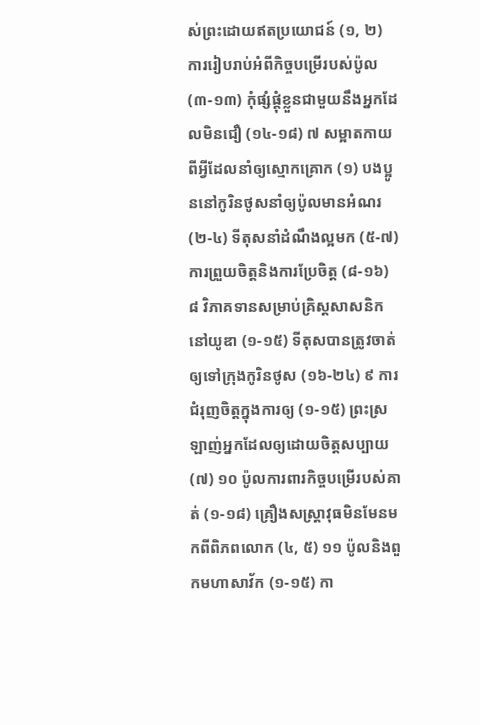ស់ព្រះដោយឥតប្រយោជន៍ (១, ២) ការរៀបរាប់អំពីកិច្ចបម្រើរបស់ប៉ូល (៣-១៣) កុំផ្សំផ្គុំខ្លួនជាមួយនឹងអ្នកដែលមិនជឿ (១៤-១៨) ៧ សម្អាតកាយពីអ្វីដែលនាំឲ្យស្មោកគ្រោក (១) បងប្អូននៅកូរិនថូសនាំឲ្យប៉ូលមានអំណរ (២-៤) ទីតុសនាំដំណឹងល្អមក (៥-៧) ការព្រួយចិត្តនិងការប្រែចិត្ត (៨-១៦) ៨ វិភាគទានសម្រាប់គ្រិស្តសាសនិកនៅយូឌា (១-១៥) ទីតុសបានត្រូវចាត់ឲ្យទៅក្រុងកូរិនថូស (១៦-២៤) ៩ ការជំរុញចិត្តក្នុងការឲ្យ (១-១៥) ព្រះស្រឡាញ់អ្នកដែលឲ្យដោយចិត្តសប្បាយ (៧) ១០ ប៉ូលការពារកិច្ចបម្រើរបស់គាត់ (១-១៨) គ្រឿងសស្ត្រាវុធមិនមែនមកពីពិភពលោក (៤, ៥) ១១ ប៉ូលនិងពួកមហាសាវ័ក (១-១៥) កា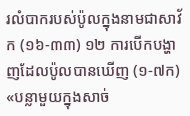រលំបាករបស់ប៉ូលក្នុងនាមជាសាវ័ក (១៦-៣៣) ១២ ការបើកបង្ហាញដែលប៉ូលបានឃើញ (១-៧ក) «បន្លាមួយក្នុងសាច់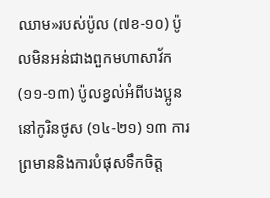ឈាម»របស់ប៉ូល (៧ខ-១០) ប៉ូលមិនអន់ជាងពួកមហាសាវ័ក (១១-១៣) ប៉ូលខ្វល់អំពីបងប្អូននៅកូរិនថូស (១៤-២១) ១៣ ការព្រមាននិងការបំផុសទឹកចិត្ត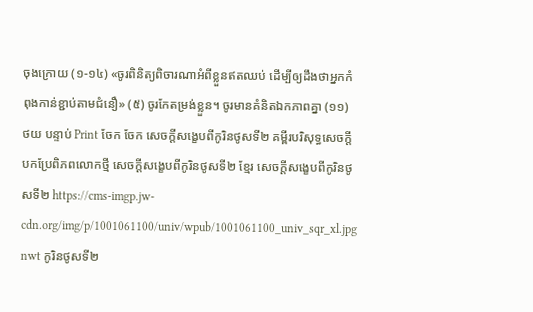ចុងក្រោយ (១-១៤) «ចូរពិនិត្យពិចារណាអំពីខ្លួនឥតឈប់ ដើម្បីឲ្យដឹងថាអ្នកកំពុងកាន់ខ្ជាប់តាមជំនឿ» (៥) ចូរកែតម្រង់ខ្លួន។ ចូរមានគំនិតឯកភាពគ្នា (១១) ថយ បន្ទាប់ Print ចែក ចែក សេចក្ដីសង្ខេបពីកូរិនថូសទី២ គម្ពីរបរិសុទ្ធសេចក្ដីបកប្រែពិភពលោកថ្មី សេចក្ដីសង្ខេបពីកូរិនថូសទី២ ខ្មែរ សេចក្ដីសង្ខេបពីកូរិនថូសទី២ https://cms-imgp.jw-cdn.org/img/p/1001061100/univ/wpub/1001061100_univ_sqr_xl.jpg nwt កូរិនថូសទី២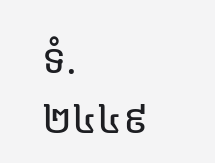ទំ. ២៤៤៩